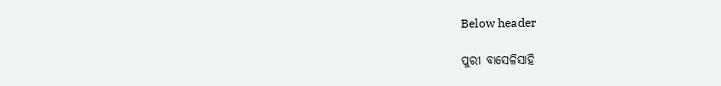Below header

ପୁରୀ ବାସେଳିସାହି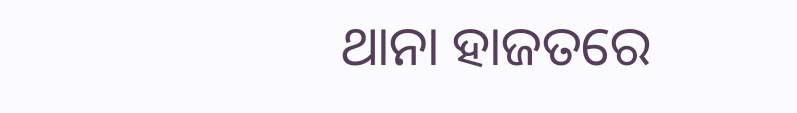ଥାନା ହାଜତରେ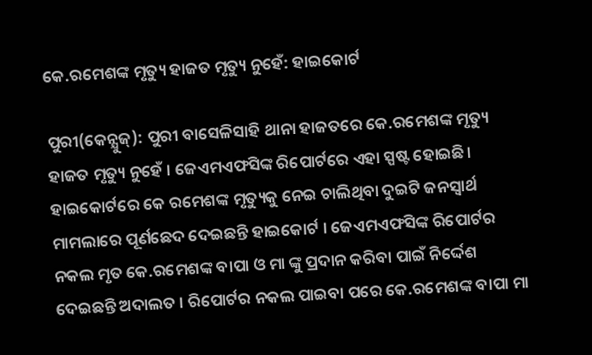କେ.ରମେଶଙ୍କ ମୃତ୍ୟୁ ହାଜତ ମୃତ୍ୟୁ ନୁହେଁ: ହାଇକୋର୍ଟ

ପୁରୀ(କେନ୍ଯୁଜ୍): ପୁରୀ ବାସେଳିସାହି ଥାନା ହାଜତରେ କେ.ରମେଶଙ୍କ ମୃତ୍ୟୁ ହାଜତ ମୃତ୍ୟୁ ନୁହେଁ । ଜେଏମଏଫସିଙ୍କ ରିପୋର୍ଟରେ ଏହା ସ୍ପଷ୍ଟ ହୋଇଛି। ହାଇକୋର୍ଟରେ କେ ରମେଶଙ୍କ ମୃତ୍ୟୁକୁ ନେଇ ଚାଲିଥିବା ଦୁଇଟି ଜନସ୍ୱାର୍ଥ ମାମଲାରେ ପୂର୍ଣଛେଦ ଦେଇଛନ୍ତି ହାଇକୋର୍ଟ । ଜେଏମଏଫସିଙ୍କ ରିପୋର୍ଟର ନକଲ ମୃତ କେ.ରମେଶଙ୍କ ବାପା ଓ ମା ଙ୍କୁ ପ୍ରଦାନ କରିବା ପାଇଁ ନିର୍ଦ୍ଦେଶ ଦେଇଛନ୍ତି ଅଦାଲତ । ରିପୋର୍ଟର ନକଲ ପାଇବା ପରେ କେ.ରମେଶଙ୍କ ବାପା ମା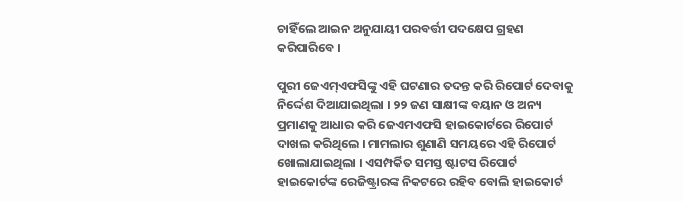ଚାହିଁଲେ ଆଇନ ଅନୁଯାୟୀ ପରବର୍ତ୍ତୀ ପଦକ୍ଷେପ ଗ୍ରହଣ କରିପାରିବେ ।

ପୁରୀ ଜେଏମ୍‌ଏଫସିଙ୍କୁ ଏହି ଘଟଣାର ତଦନ୍ତ କରି ରିପୋର୍ଟ ଦେବାକୁ ନିର୍ଦ୍ଦେଶ ଦିଆଯାଇଥିଲା । ୨୨ ଜଣ ସାକ୍ଷୀଙ୍କ ବୟାନ ଓ ଅନ୍ୟ ପ୍ରମାଣକୁ ଆଧାର କରି ଜେଏମଏଫସି ହାଇକୋର୍ଟରେ ରିପୋର୍ଟ ଦାଖଲ କରିଥିଲେ । ମାମଲାର ଶୁଣାଣି ସମୟରେ ଏହି ରିପୋର୍ଟ ଖୋଲାଯାଇଥିଲା । ଏସମ୍ପର୍କିତ ସମସ୍ତ ଷ୍ଟାଟସ ରିପୋର୍ଟ ହାଇକୋର୍ଟଙ୍କ ରେଜିଷ୍ଟ୍ରାରଙ୍କ ନିକଟରେ ରହିବ ବୋଲି ହାଇକୋର୍ଟ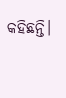କହିଛନ୍ତି।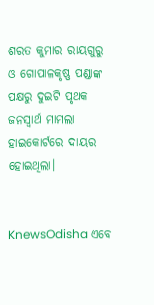ଶରତ କୁମାର ରାୟଗୁରୁ ଓ ଗୋପାଳକୃଷ୍ଣ ପଣ୍ଡାଙ୍କ ପକ୍ଷରୁ ଦୁଇଟି ପୃଥକ ଜନସ୍ୱାର୍ଥ ମାମଲା ହାଇକୋର୍ଟରେ ଦାୟର ହୋଇଥିଲା।


KnewsOdisha ଏବେ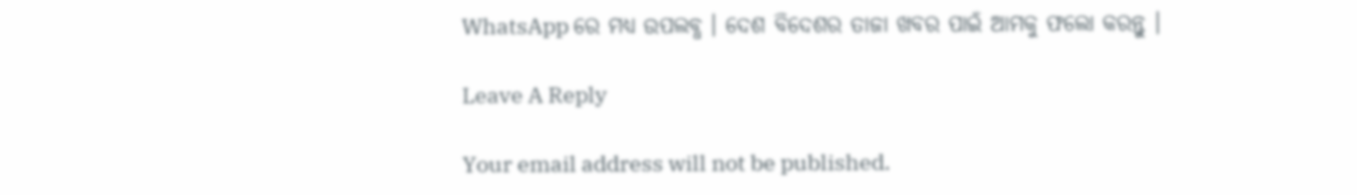WhatsApp ରେ ମଧ୍ୟ ଉପଲବ୍ଧ । ଦେଶ ବିଦେଶର ତାଜା ଖବର ପାଇଁ ଆମକୁ ଫଲୋ କରନ୍ତୁ ।

Leave A Reply

Your email address will not be published.